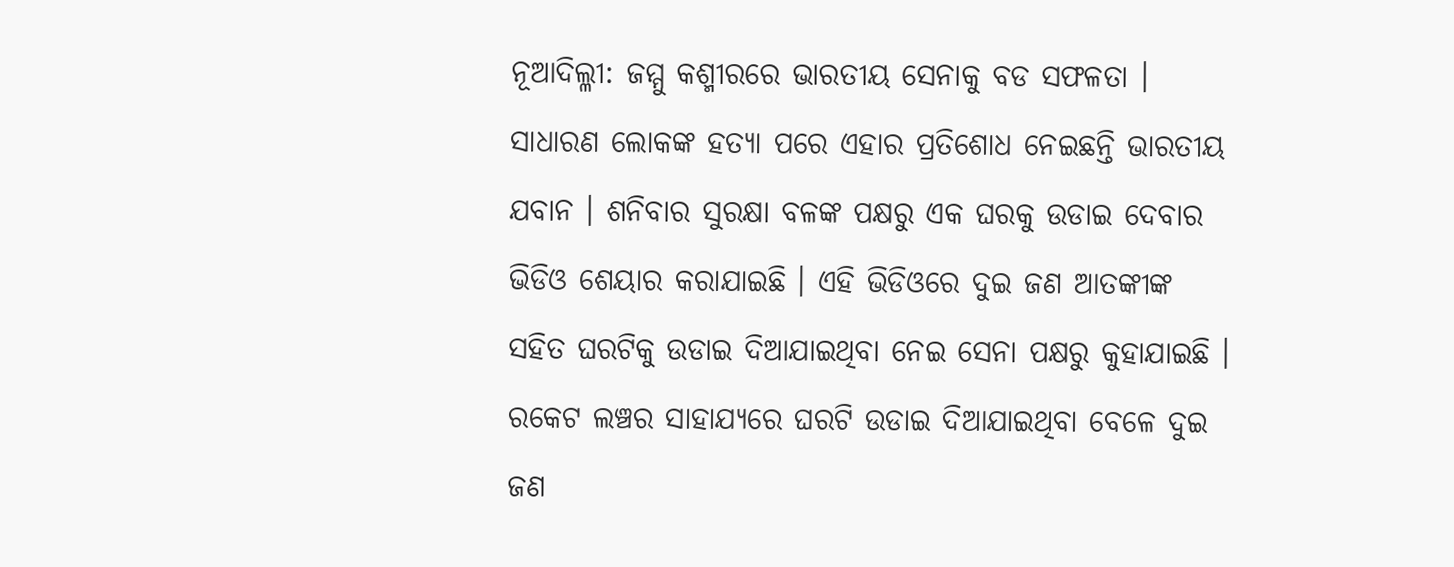ନୂଆଦିଲ୍ଳୀ: ଜମ୍ମୁ କଶ୍ମୀରରେ ଭାରତୀୟ ସେନାକୁ ବଡ ସଫଳତା । ସାଧାରଣ ଲୋକଙ୍କ ହତ୍ୟା ପରେ ଏହାର ପ୍ରତିଶୋଧ ନେଇଛନ୍ତି ଭାରତୀୟ ଯବାନ । ଶନିବାର ସୁରକ୍ଷା ବଳଙ୍କ ପକ୍ଷରୁ ଏକ ଘରକୁ ଉଡାଇ ଦେବାର ଭିଡିଓ ଶେୟାର କରାଯାଇଛି । ଏହି ଭିଡିଓରେ ଦୁଇ ଜଣ ଆତଙ୍କୀଙ୍କ ସହିତ ଘରଟିକୁ ଉଡାଇ ଦିଆଯାଇଥିବା ନେଇ ସେନା ପକ୍ଷରୁ କୁହାଯାଇଛି । ରକେଟ ଲଞ୍ଚର ସାହାଯ୍ୟରେ ଘରଟି ଉଡାଇ ଦିଆଯାଇଥିବା ବେଳେ ଦୁଇ ଜଣ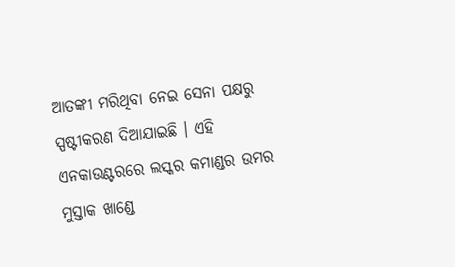ଆତଙ୍କୀ ମରିଥିବା ନେଇ ସେନା ପକ୍ଷରୁ ସ୍ପଷ୍ଟୀକରଣ ଦିଆଯାଇଛି । ଏହି ଏନକାଉଣ୍ଟରରେ ଲସ୍କର କମାଣ୍ଡର ଉମର ମୁସ୍ତାକ ଖାଣ୍ଡେ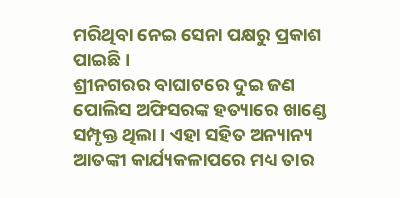ମରିଥିବା ନେଇ ସେନା ପକ୍ଷରୁ ପ୍ରକାଶ ପାଇଛି ।
ଶ୍ରୀନଗରର ବାଘାଟରେ ଦୁଇ ଜଣ ପୋଲିସ ଅଫିସରଙ୍କ ହତ୍ୟାରେ ଖାଣ୍ଡେ ସମ୍ପୃକ୍ତ ଥିଲା । ଏହା ସହିତ ଅନ୍ୟାନ୍ୟ ଆତଙ୍କୀ କାର୍ଯ୍ୟକଳାପରେ ମଧ୍ୟ ତାର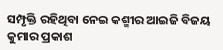ସମ୍ପୃକ୍ତି ରହିଥିବା ନେଇ କଶ୍ମୀର ଆଇଜି ବିଜୟ କୁମାର ପ୍ରକାଶ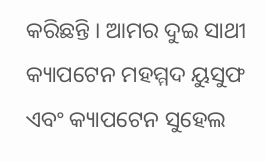କରିଛନ୍ତି । ଆମର ଦୁଇ ସାଥୀ କ୍ୟାପଟେନ ମହମ୍ମଦ ୟୁସୁଫ ଏବଂ କ୍ୟାପଟେନ ସୁହେଲ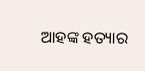ଆହଙ୍କ ହତ୍ୟାର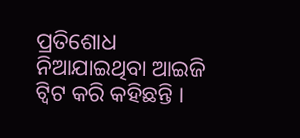ପ୍ରତିଶୋଧ ନିଆଯାଇଥିବା ଆଇଜି ଟ୍ୱିଟ କରି କହିଛନ୍ତି ।